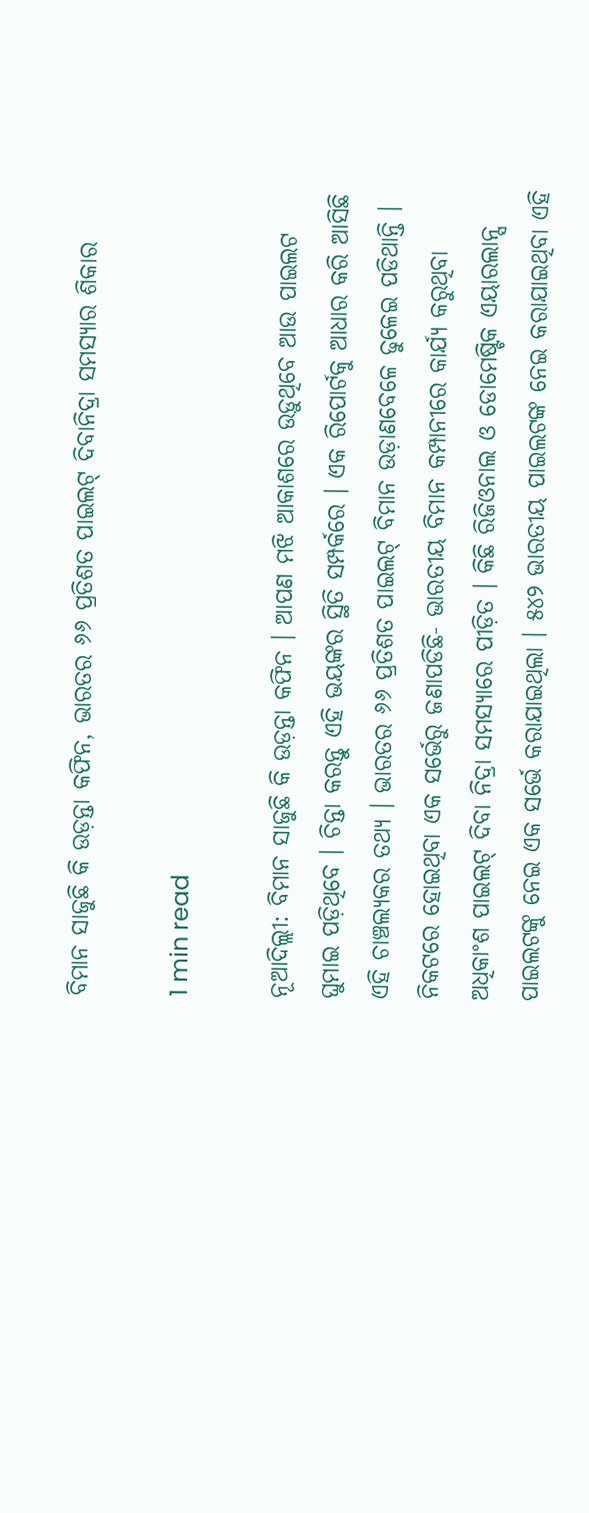ବିମାନ ସାଜୁଛି କି ଉଡ଼ନ୍ତା କଫିନ, ଭାରତର ୬୬ ପ୍ରତିଶତ ପାଇଲଟ୍ ଦିବାନିଦ୍ରା ସମସ୍ୟାର ଶିକାର

1 min read

ନୂଆଦିଲ୍ଲୀ: ବିମାନ ସାଜୁଛି କି ଉଡ଼ନ୍ତା କଫିନ । ଆପଣ ମଝି ଆକାଶରେ ଉଡ଼ୁଥିବେ ଆଉ ପାଇଲଟ ଘୁମାଇ ପଡ଼ିଥିବେ । ଚିନ୍ତା କରନ୍ତୁ ଏହି ଭୟଙ୍କର ସ୍ଥିତି ସମ୍ପର୍କରେ । ଏକ ରିପୋର୍ଟକୁ ଆଧାର କରି ଆସିଛି ଏହି ଚାଞ୍ଚଲ୍ୟକର ତଥ୍ୟ । ଭାରତର ୬୬ ପ୍ରତିଶତ ପାଇଲଟ୍ ବିମାନ ଉଡ଼ାଣବେଳେ ଢୁଳେଇ ପଡିଥାନ୍ତି । ନିକଟରେ ହୋଇଥିବା ଏକ ସର୍ଭେରୁ ଜଣାପଡିଛି- ଭାରତୀୟ ବିମାନ କମ୍ପାନୀରେ କାର୍ଯ୍ୟ କରୁଥିବା ଅଧିକାଂଶ ପାଇଲଟ୍ ଦିବା ନିଦ୍ରା ସମସ୍ୟାରେ ପୀଡ଼ିତ । କିଛି ରିଜିଓନାଲ ଓ ଡୋମେଷ୍ଟିକ ଏୟାରଲାନ୍ସ ପାଇଲଟଙ୍କୁ ନେଇ ଏକ ସର୍ଭେ କରାଯାଇଥିଲା । ୫୪୨ ଭାରତୀୟ ପାଇଲଟଙ୍କ ନେଇ କରାଯାଇଥିବା ଏହି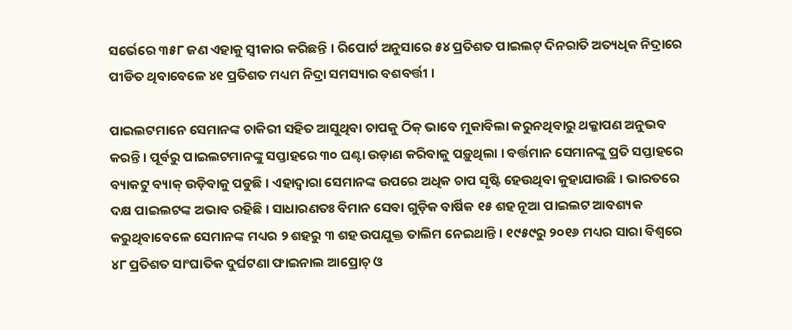ସର୍ଭେରେ ୩୫୮ ଜଣ ଏହାକୁ ସ୍ୱୀକାର କରିଛନ୍ତି । ରିପୋର୍ଟ ଅନୁସାରେ ୫୪ ପ୍ରତିଶତ ପାଇଲଟ୍ ଦିନରାତି ଅତ୍ୟଧିକ ନିଦ୍ରାରେ ପୀଡିତ ଥିବାବେଳେ ୪୧ ପ୍ରତିଶତ ମଧ୍ୟମ ନିଦ୍ରା ସମସ୍ୟାର ବଶବର୍ତ୍ତୀ ।

ପାଇଲଟମାନେ ସେମାନଙ୍କ ଚାକିରୀ ସହିତ ଆସୁଥିବା ଚାପକୁ ଠିକ୍ ଭାବେ ମୁକାବିଲା କରୁନଥିବାରୁ ଥକ୍କାପଣ ଅନୁଭବ କରନ୍ତି । ପୂର୍ବରୁ ପାଇଲଟମାନଙ୍କୁ ସପ୍ତାହରେ ୩୦ ଘଣ୍ଟା ଉଡ଼ାଣ କରିବାକୁ ପଡ଼ୁଥିଲା । ବର୍ତ୍ତମାନ ସେମାନଙ୍କୁ ପ୍ରତି ସପ୍ତାହରେ ବ୍ୟାକଟୁ ବ୍ୟାକ୍ ଉଡ଼ିବାକୁ ପଡୁଛି । ଏହାଦ୍ୱାରା ସେମାନଙ୍କ ଉପରେ ଅଧିକ ଚାପ ସୃଷ୍ଟି ହେଉଥିବା କୁହାଯାଉଛି । ଭାରତରେ ଦକ୍ଷ ପାଇଲଟଙ୍କ ଅଭାବ ରହିଛି । ସାଧାରଣତଃ ବିମାନ ସେବା ଗୁଡ଼ିକ ବାର୍ଷିକ ୧୫ ଶହ ନୂଆ ପାଇଲଟ ଆବଶ୍ୟକ କରୁଥିବାବେଳେ ସେମାନଙ୍କ ମଧ୍ୟର ୨ ଶହରୁ ୩ ଶହ ଉପଯୁକ୍ତ ତାଲିମ ନେଇଥାନ୍ତି । ୧୯୫୯ରୁ ୨୦୧୬ ମଧ୍ୟର ସାରା ବିଶ୍ୱରେ ୪୮ ପ୍ରତିଶତ ସାଂଘାତିକ ଦୁର୍ଘଟଣା ଫାଇନାଲ ଆପ୍ରୋଚ୍ ଓ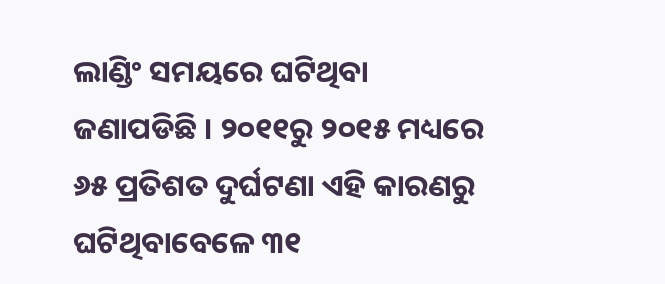ଲାଣ୍ଡିଂ ସମୟରେ ଘଟିଥିବା ଜଣାପଡିଛି । ୨୦୧୧ରୁ ୨୦୧୫ ମଧ୍ୟରେ ୬୫ ପ୍ରତିଶତ ଦୁର୍ଘଟଣା ଏହି କାରଣରୁ ଘଟିଥିବାବେଳେ ୩୧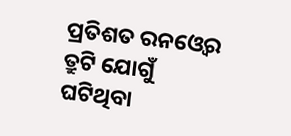ପ୍ରତିଶତ ରନଓ୍ୱେର ତ୍ରୁଟି ଯୋଗୁଁ ଘଟିଥିବା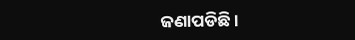ଜଣାପଡିଛି ।